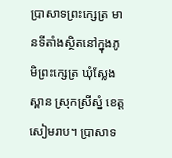ប្រាសាទព្រះក្សេត្រ មានទីតាំងស្ថិតនៅក្នុងភូមិព្រះក្សេត្រ ឃុំស្លែងស្ពាន ស្រុកស្រីស្នំ ខេត្តសៀមរាប។ ប្រាសាទ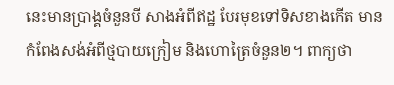នេះមានប្រាង្គចំនួនបី សាងអំពីឥដ្ឋ បែរមុខទៅទិសខាងកើត មានកំពែងសង់អំពីថ្មបាយក្រៀម និងហោត្រៃចំនួន២។ ពាក្យថា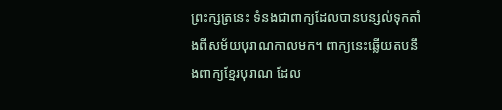ព្រះក្សត្រនេះ ទំនងជាពាក្យដែលបានបន្សល់ទុកតាំងពីសម័យបុរាណកាលមក។ ពាក្យនេះឆ្លើយតបនឹងពាក្យខ្មែរបុរាណ ដែល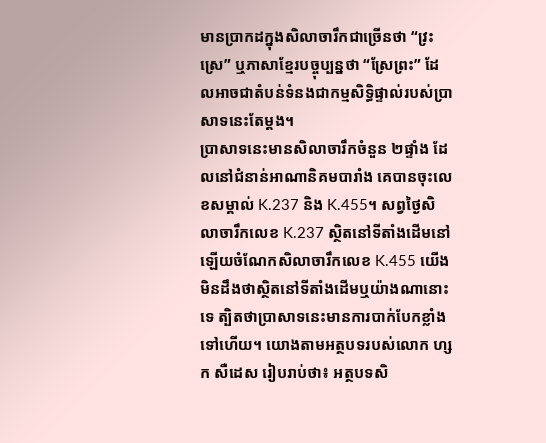មានប្រាកដក្នុងសិលាចារឹកជាច្រើនថា “វ្រះស្រេ” ឬភាសាខ្មែរបច្ចុប្បន្នថា “ស្រែព្រះ” ដែលអាចជាតំបន់ទំនងជាកម្មសិទ្ធិផ្ទាល់របស់ប្រាសាទនេះតែម្តង។
ប្រាសាទនេះមានសិលាចារឹកចំនួន ២ផ្ទាំង ដែលនៅជំនាន់អាណានិគមបារាំង គេបានចុះលេខសម្គាល់ K.237 និង K.455។ សព្វថ្ងៃសិលាចារឹកលេខ K.237 ស្ថិតនៅទីតាំងដើមនៅឡើយចំណែកសិលាចារឹកលេខ K.455 យើងមិនដឹងថាស្ថិតនៅទីតាំងដើមឬយ៉ាងណានោះទេ ត្បិតថាប្រាសាទនេះមានការបាក់បែកខ្លាំងទៅហើយ។ យោងតាមអត្ថបទរបស់លោក ហ្សក សឺដេស រៀបរាប់ថា៖ អត្ថបទសិ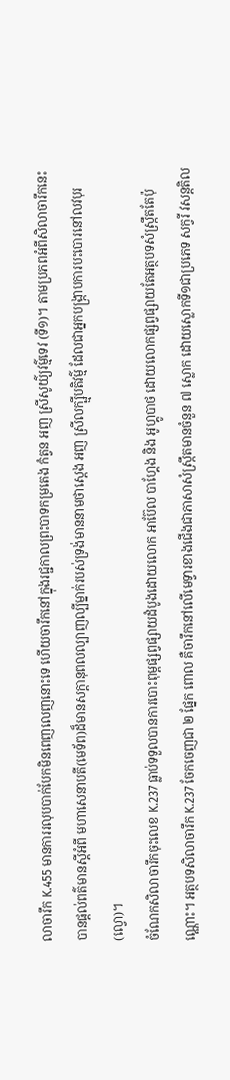លាចារឹក K.455 មានការរលុបបាក់បែកមិនពេញលេញនោះទេ ហើយចារឹកនៅក្នុងរជ្ជកាលព្រះបាទកម្រតេង កំត្វន អញ ស្រីសូយ៌្យវម៌្មទេវ (ទី១)។ តាមប្រភពអំពីសិលាចារឹកនេះបានផ្តល់ពត៌មានស្តីអំពី មហាសេនាបតី(មេទ័ព)ដ៏មានសក្តានុពលល្បាញល្បីម្នាក់របស់ទ្រង់មាននាមថាស្តេង អញ ស្រីលក្ឞ្មីបតិវម៌្ម ដែលជាអ្នកបង្រ្កាបការបះបោរនៅលវបុរ(ល្វោ)។
ចំណែកសិលាចារឹកចុះលេខ K.237 ធ្លាប់ទទួលបានការបោះពុម្ពផ្សព្វផ្សាយដំបូងដោយលោក អាប៊ែល បាហ្គែង និង អូហ្គូបាថ ដោយលោកផ្សព្វផ្សាយតែអត្ថបទសំស្ក្រឹតតែប៉ុណ្ណោះ។ អត្ថបទសិលាចារឹក K.237 ចែកចេញជា ២ ផ្នែក ពោល គឺចារឹកនៅលើមេទ្វារខាងជើងជាភាសាសំស្រ្កឹតមានចំនួន ៧ ស្លោក ដោយស្លោកទី១ជាប្រភេទ សក្វរី វសន្តតិល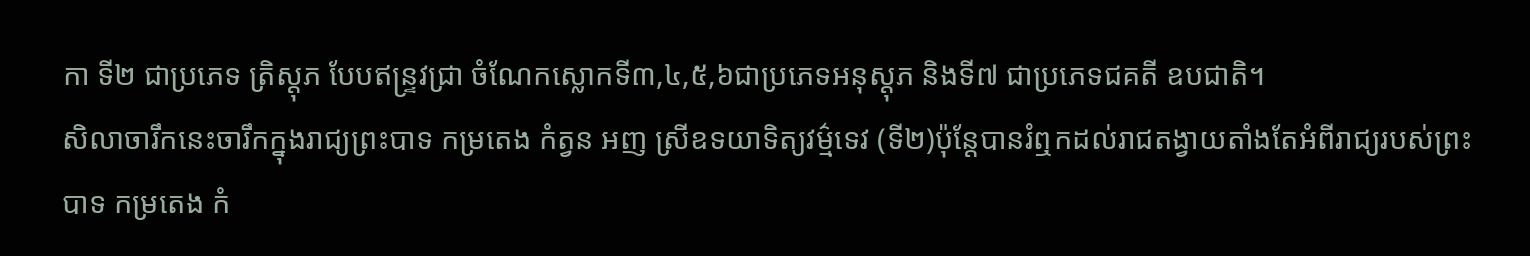កា ទី២ ជាប្រភេទ ត្រិស្តុភ បែបឥន្ទ្រវជ្រា ចំណែកស្លោកទី៣,៤,៥,៦ជាប្រភេទអនុស្តុភ និងទី៧ ជាប្រភេទជគតី ឧបជាតិ។
សិលាចារឹកនេះចារឹកក្នុងរាជ្យព្រះបាទ កម្រតេង កំត្វន អញ ស្រីឧទយាទិត្យវម៌្មទេវ (ទី២)ប៉ុន្តែបានរំឮកដល់រាជតង្វាយតាំងតែអំពីរាជ្យរបស់ព្រះបាទ កម្រតេង កំ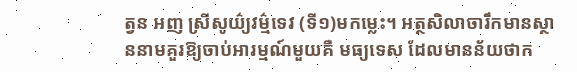ត្វន អញ ស្រីសូយ៌្យវម៌្មទេវ (ទី១)មកម្លេះ។ អត្ថសិលាចារឹកមានស្ថាននាមគួរឱ្យចាប់អារម្មណ៍មួយគឺ មធ្យទេស ដែលមានន័យថាក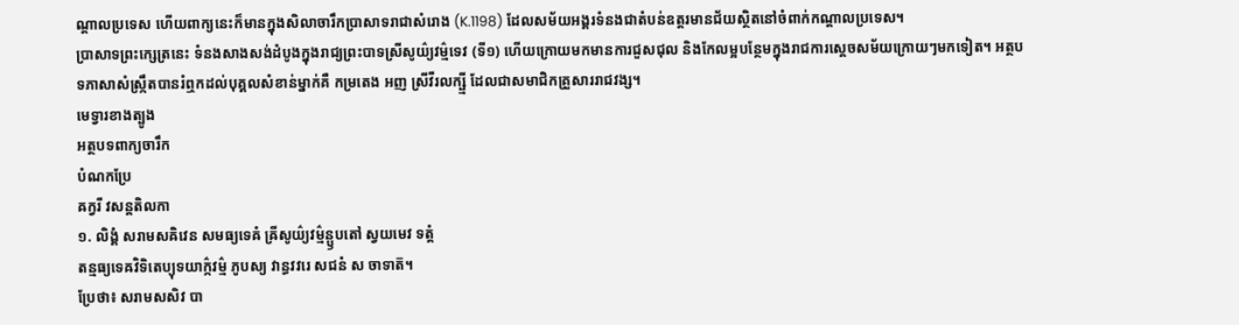ណ្តាលប្រទេស ហើយពាក្យនេះក៏មានក្នុងសិលាចារឹកប្រាសាទរាជាសំរោង (K.1198) ដែលសម័យអង្គរទំនងជាតំបន់ឧត្តរមានជ័យស្ថិតនៅចំពាក់កណ្ដាលប្រទេស។
ប្រាសាទព្រះក្សេត្រនេះ ទំនងសាងសង់ដំបូងក្នុងរាជ្យព្រះបាទស្រីសូយ៌្យវម៌្មទេវ (ទី១) ហើយក្រោយមកមានការជួសជុល និងកែលម្អបន្ថែមក្នុងរាជការស្តេចសម័យក្រោយៗមកទៀត។ អត្ថបទភាសាសំស្រឹ្កតបានរំឮកដល់បុគ្គលសំខាន់ម្នាក់គឺ កម្រតេង អញ ស្រីវីរលក្ឞ្មី ដែលជាសមាជិកគ្រួសាររាជវង្ស។
មេទ្វារខាងត្បូង
អត្ថបទពាក្យចារឹក
បំណកប្រែ
ឝក្វរី វសន្តតិលកា
១. លិង្គំ សរាមសឝិវេន សមធ្យទេឝំ ឝ្រីសូយ៌្យវម៌្មន្ឫបតៅ ស្វយមេវ ទត្តំ
តន្មធ្យទេឝវិទិតេប្យុទយាក៌្កវម៌្ម ភូបស្យ វាន្ធវវរេ សជនំ ស ចាទាត៑។
ប្រែថា៖ សរាមសសិវ បា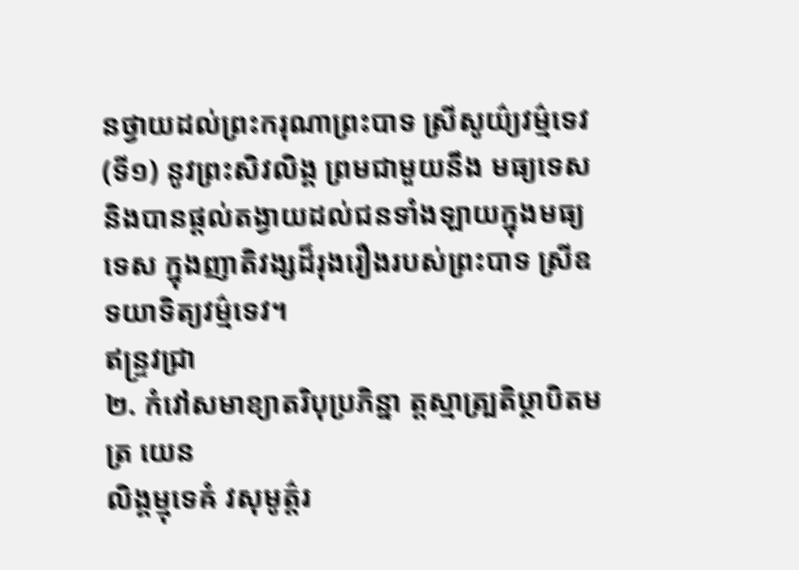នថ្វាយដល់ព្រះករុណាព្រះបាទ ស្រីសូយ៌្យវម៌្មទេវ(ទី១) នូវព្រះសិវលិង្គ ព្រមជាមួយនឹង មធ្យទេស និងបានផ្តល់តង្វាយដល់ជនទាំងឡាយក្នុងមធ្យទេស ក្នុងញាតិវង្សដ៏រុងរឿងរបស់ព្រះបាទ ស្រីឧទយាទិត្យវម៌្មទេវ។
ឥន្ទ្រវជ្រា
២. កំវៅសមាខ្យាតរិបុប្រភិន្នា ត្តស្មាត្ប្រតិឞ្ថាបិតមត្រ យេន
លិង្គម្មុទេឝំ វសុមូត៌្តរ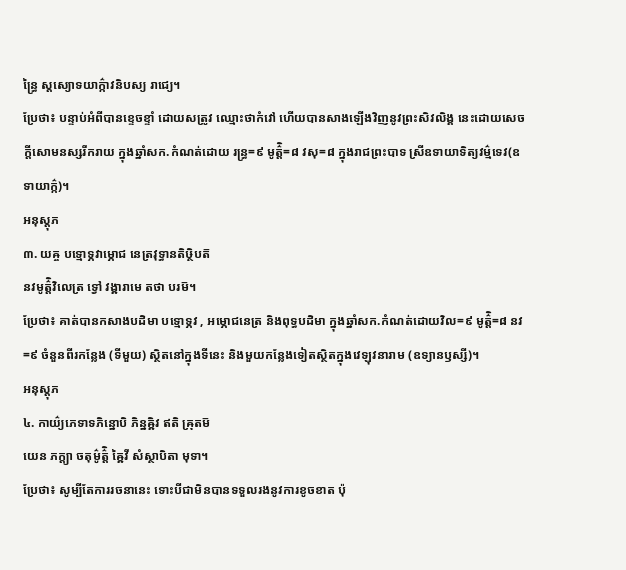ន្ធ្រៃ ស្តស្យោទយាក៌្កាវនិបស្យ រាជ្យេ។
ប្រែថា៖ បន្ទាប់អំពីបានខ្ទេចខ្ទាំ ដោយសត្រូវ ឈ្មោះថាកំវៅ ហើយបានសាងឡើងវិញនូវព្រះសិវលិង្គ នេះដោយសេចក្តីសោមនស្សរីករាយ ក្នុងឆ្នាំសក.កំណត់ដោយ រន្ធ្រ=៩ មូត៌ិ្ត=៨ វសុ=៨ ក្នុងរាជព្រះបាទ ស្រីឧទាយាទិត្យវម៌្មទេវ(ឧទាយាក៌្ក)។
អនុស្តុភ
៣. យឝ្ច បទ្មោទ្ភវាម្ភោជ នេត្រវុទ្ធានតិឞ្ថិបត៑
នវមូត៌ិ្តវិលេត្រ ទ្វៅ វង្ឝារាមេ តថា បរម៑។
ប្រែថា៖ គាត់បានកសាងបដិមា បទ្មោទ្ភវ , អម្ភោជនេត្រ និងពុទ្ធបដិមា ក្នុងឆ្នាំសក.កំណត់ដោយវិល=៩ មូត៌ិ្ត=៨ នវ=៩ ចំនួនពីរកន្លែង (ទីមួយ) ស្ថិតនៅក្នុងទីនេះ និងមួយកន្លែងទៀតស្ថិតក្នុងវេឡុវនារាម (ឧទ្យានឫស្សី)។
អនុស្តុភ
៤. កាយ៌្យភេទាទភិន្នោបិ ភិន្នឝិ្ឝវ ឥតិ ឝ្រុតម៑
យេន ភក្ត្យា ចតុម៌ូត៌ិ្ត ឝ្ឝៃវី សំស្ថាបិតា មុទា។
ប្រែថា៖ សូម្បីតែការរចនានេះ ទោះបីជាមិនបានទទួលរងនូវការខូចខាត ប៉ុ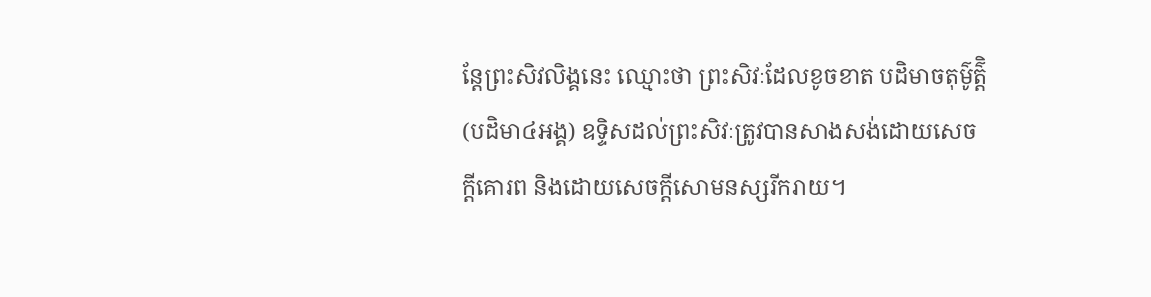ន្តែព្រះសិវលិង្គនេះ ឈ្មោះថា ព្រះសិវៈដែលខូចខាត បដិមាចតុម៌ូត៌ិ្ត (បដិមា៤អង្គ) ឧទ្ទិសដល់ព្រះសិវៈត្រូវបានសាងសង់ដោយសេចក្តីគោរព និងដោយសេចក្តីសោមនស្សរីករាយ។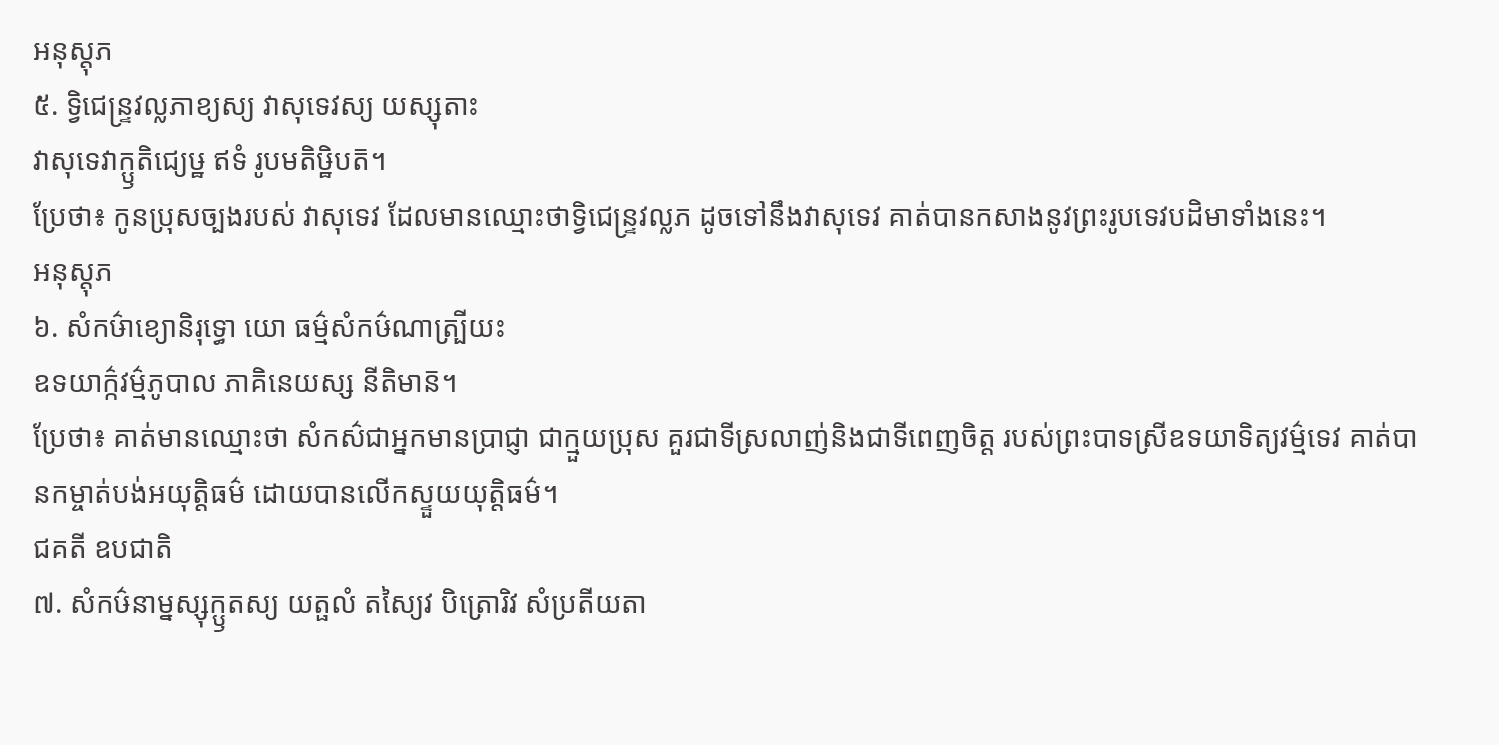អនុស្តុភ
៥. ទ្វិជេន្ទ្រវល្លភាខ្យស្យ វាសុទេវស្យ យស្សុតាះ
វាសុទេវាក្ឫតិជ្យេឞ្ឋ ឥទំ រូបមតិឞ្ឋិបត៑។
ប្រែថា៖ កូនប្រុសច្បងរបស់ វាសុទេវ ដែលមានឈ្មោះថាទ្វិជេន្ទ្រវល្លភ ដូចទៅនឹងវាសុទេវ គាត់បានកសាងនូវព្រះរូបទេវបដិមាទាំងនេះ។
អនុស្តុភ
៦. សំកឞ៌ាខ្យោនិរុទ្ធោ យោ ធម៌្មសំកឞ៌ណាត្ប្រីយះ
ឧទយាក៌្កវម៌្មភូបាល ភាគិនេយស្ស នីតិមាន៑។
ប្រែថា៖ គាត់មានឈ្មោះថា សំកស៌ជាអ្នកមានប្រាជ្ញា ជាក្មួយប្រុស គួរជាទីស្រលាញ់និងជាទីពេញចិត្ត របស់ព្រះបាទស្រីឧទយាទិត្យវម៌្មទេវ គាត់បានកម្ចាត់បង់អយុត្តិធម៌ ដោយបានលើកស្ទួយយុត្តិធម៌។
ជគតី ឧបជាតិ
៧. សំកឞ៌នាម្នស្សុក្ឫតស្យ យត្ផលំ តស្យៃវ បិត្រោរិវ សំប្រតីយតា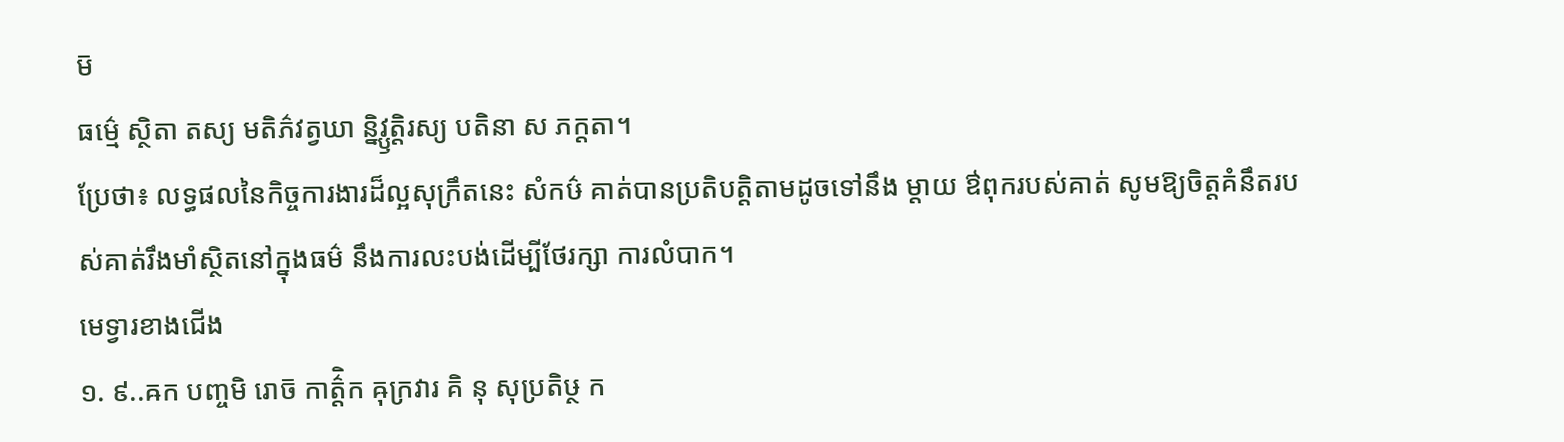ម៑
ធម៌្មេ ស្ថិតា តស្យ មតិភ៌វត្វឃា ន្និវ្ឫត្តិរស្យ បតិនា ស ភក្តតា។
ប្រែថា៖ លទ្ធផលនៃកិច្ចការងារដ៏ល្អសុក្រឹតនេះ សំកឞ៌ គាត់បានប្រតិបត្តិតាមដូចទៅនឹង ម្តាយ ឳពុករបស់គាត់ សូមឱ្យចិត្តគំនឹតរបស់គាត់រឹងមាំស្ថិតនៅក្នុងធម៌ នឹងការលះបង់ដើម្បីថែរក្សា ការលំបាក។
មេទ្វារខាងជើង
១. ៩..ឝក បញ្ចមិ រោច៑ កាត៌ិ្តក ឝុក្រវារ គិ នុ សុប្រតិឞ្ថ ក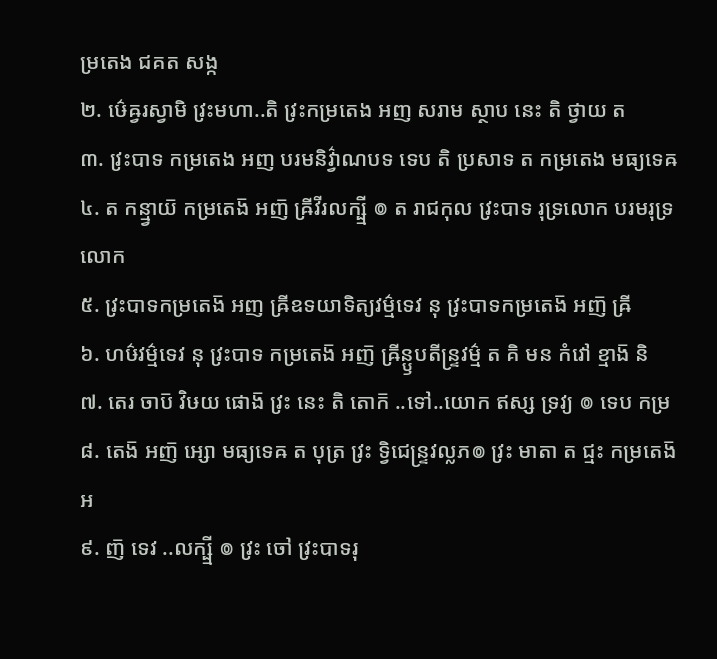ម្រតេង ជគត សង្ក
២. ឞ៌េឝ្វរស្វាមិ វ្រះមហា..តិ វ្រះកម្រតេង អញ សរាម ស្ថាប នេះ តិ ថ្វាយ ត
៣. វ្រះបាទ កម្រតេង អញ បរមនិវ៌្វាណបទ ទេប តិ ប្រសាទ ត កម្រតេង មធ្យទេឝ
៤. ត កន្ម្វាយ៑ កម្រតេង៑ អញ៑ ឝ្រីវីរលក្ឞ្មី ៙ ត រាជកុល វ្រះបាទ រុទ្រលោក បរមរុទ្រលោក
៥. វ្រះបាទកម្រតេង៑ អញ ឝ្រីឧទយាទិត្យវម៌្មទេវ នុ វ្រះបាទកម្រតេង៑ អញ៑ ឝ្រី
៦. ហឞ៌វម៌្មទេវ នុ វ្រះបាទ កម្រតេង៑ អញ៑ ឝ្រីន្ឫបតីន្ទ្រវម៌្ម ត គិ មន កំវៅ ខ្មាង៑ និ
៧. តេរ ចាប៑ វិឞយ ផោង៑ វ្រះ នេះ តិ តោក៑ ..ទៅ..យោក ឥស្ស ទ្រវ្យ ៙ ទេប កម្រ
៨. តេង៑ អញ៑ អ្សោ មធ្យទេឝ ត បុត្រ វ្រះ ទ្វិជេន្ទ្រវល្លភ៙ វ្រះ មាតា ត ជ្មះ កម្រតេង៑ អ
៩. ញ៑ ទេវ ..លក្ឞ្មី ៙ វ្រះ ចៅ វ្រះបាទរុ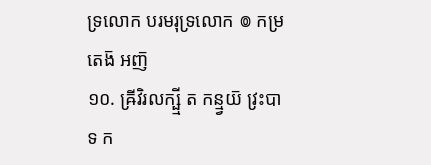ទ្រលោក បរមរុទ្រលោក ៙ កម្រតេង៑ អញ៑
១០. ឝ្រីវិរលក្ឞ្មី ត កន្ម្វយ៑ វ្រះបាទ ក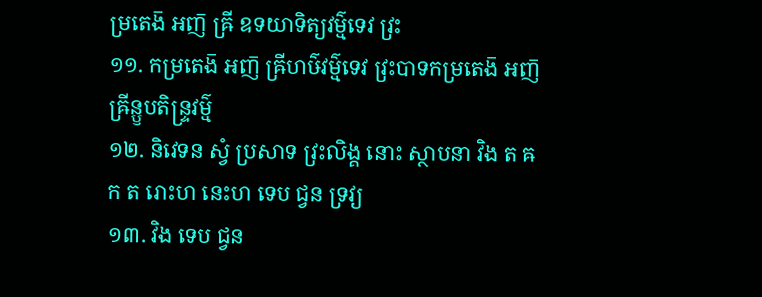ម្រតេង៑ អញ៑ ឝ្រី ឧទយាទិត្យវម៌្មទេវ វ្រះ
១១. កម្រតេង៑ អញ៑ ឝ្រីហឞ៌វម៌្មទេវ វ្រះបាទកម្រតេង៑ អញ៑ ឝ្រីន្ឫបតិន្ទ្រវម៌្ម
១២. និវេទន ស្វំ ប្រសាទ វ្រះលិង្គ នោះ ស្ថាបនា វិង ត ឝក ត រោះហ នេះហ ទេប ជ្វន ទ្រវ្យ
១៣. វិង ទេប ជ្វន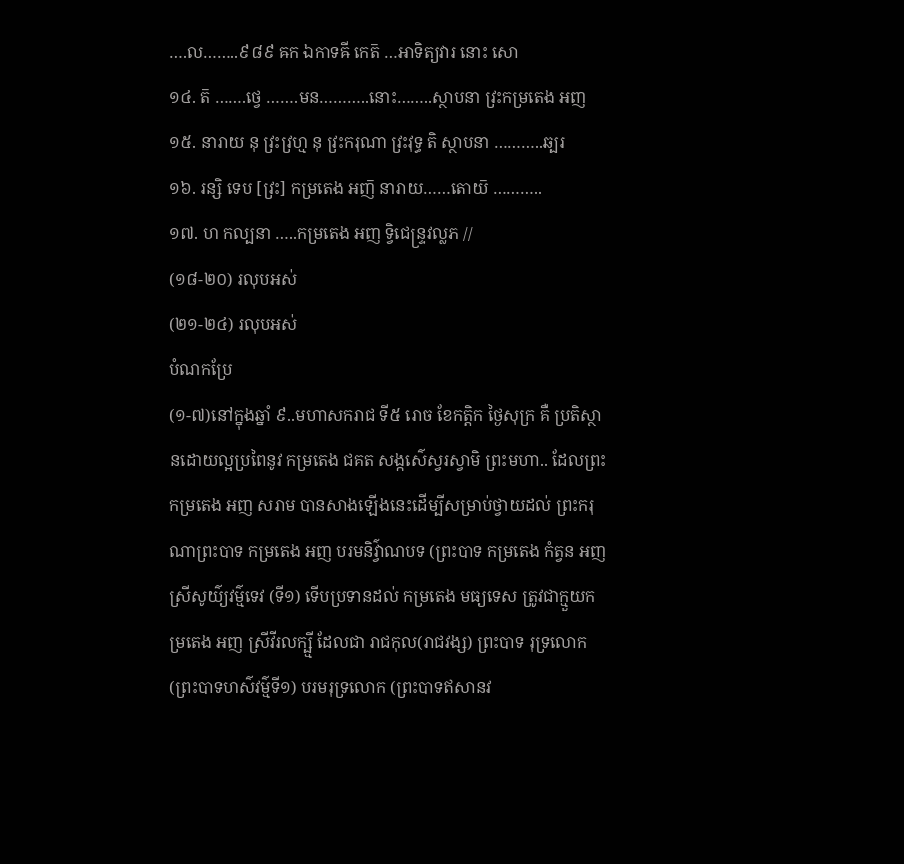….ល……..៩៨៩ ឝក ឯកាទឝី កេត៑ …អាទិត្យវារ នោះ សោ
១៤. ត៑ …….ថ្វេ …….មន………..នោះ……..ស្ថាបនា វ្រះកម្រតេង អញ
១៥. នារាយ នុ វ្រះវ្រហ្ម នុ វ្រះករុណា វ្រះវុទ្ធ តិ ស្ថាបនា ………..ឆ្បរ
១៦. រន្សិ ទេប [វ្រះ] កម្រតេង អញ៑ នារាយ……តោយ៑ ………..
១៧. ហ កល្បនា …..កម្រតេង អញ ទ្វិជេន្ទ្រវល្លភ //
(១៨-២០) រលុបអស់
(២១-២៤) រលុបអស់
បំណកប្រែ
(១-៧)នៅក្នុងឆ្នាំ ៩..មហាសករាជ ទី៥ រោច ខែកត្តិក ថ្ងៃសុក្រ គឺ ប្រតិស្ថានដោយល្អប្រពៃនូវ កម្រតេង ជគត សង្កស៌េស្វរស្វាមិ ព្រះមហា.. ដែលព្រះកម្រតេង អញ សរាម បានសាងឡើងនេះដើម្បីសម្រាប់ថ្វាយដល់ ព្រះករុណាព្រះបាទ កម្រតេង អញ បរមនិវ៌្វាណបទ (ព្រះបាទ កម្រតេង កំត្វន អញ ស្រីសូយ៌្យវម៌្មទេវ (ទី១) ទើបប្រទានដល់ កម្រតេង មធ្យទេស ត្រូវជាក្មួយកម្រតេង អញ ស្រីវីរលក្ឞ្មី ដែលជា រាជកុល(រាជវង្ស) ព្រះបាទ រុទ្រលោក(ព្រះបាទហស៌វម៌្មទី១) បរមរុទ្រលោក (ព្រះបាទឥសានវ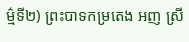ម៌្មទី២) ព្រះបាទកម្រតេង អញ ស្រី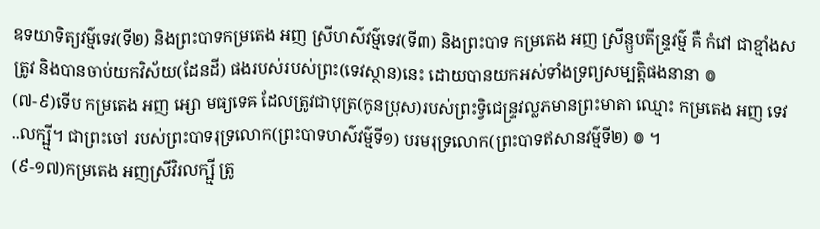ឧទយាទិត្យវម៌្មទេវ(ទី២) និងព្រះបាទកម្រតេង អញ ស្រីហស៌វម៌្មទេវ(ទី៣) និងព្រះបាទ កម្រតេង អញ ស្រីន្ឫបតីន្ទ្រវម៌្ម គឺ កំវៅ ជាខ្មាំងសត្រូវ និងបានចាប់យកវិស័យ(ដែនដី) ផងរបស់របស់ព្រះ(ទេវស្ថាន)នេះ ដោយបានយកអស់ទាំងទ្រព្យសម្បត្តិផងនានា ៙
(៧-៩)ទើប កម្រតេង អញ អ្សោ មធ្យទេឝ ដែលត្រូវជាបុត្រ(កូនប្រុស)របស់ព្រះទ្វិជេន្ទ្រវល្លភមានព្រះមាតា ឈ្មោះ កម្រតេង អញ ទេវ ..លក្ឞ្មី។ ជាព្រះចៅ របស់ព្រះបាទរុទ្រលោក(ព្រះបាទហស៌វម៌្មទី១) បរមរុទ្រលោក(ព្រះបាទឥសានវម៌្មទី២) ៙ ។
(៩-១៧)កម្រតេង អញស្រីវិរលក្ឞ្មី ត្រូ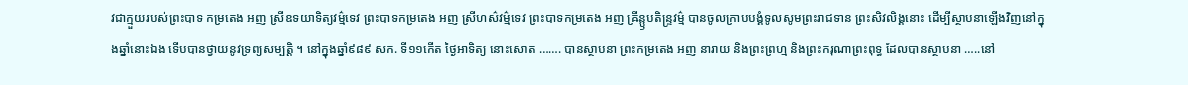វជាក្មួយរបស់ព្រះបាទ កម្រតេង អញ ស្រីឧទយាទិត្យវម៌្មទេវ ព្រះបាទកម្រតេង អញ ស្រីហស៌វម៌្មទេវ ព្រះបាទកម្រតេង អញ ឝ្រីន្ឫបតិន្ទ្រវម៌្ម បានចូលក្រាបបង្គំទូលសូមព្រះរាជទាន ព្រះសិវលិង្គនោះ ដើម្បីស្ថាបនាឡើងវិញនៅក្នុងឆ្នាំនោះឯង ទើបបានថ្វាយនូវទ្រព្យសម្បត្តិ ។ នៅក្នុងឆ្នាំ៩៨៩ សក. ទី១១កើត ថ្ងៃអាទិត្យ នោះសោត ……. បានស្ថាបនា ព្រះកម្រតេង អញ នារាយ និងព្រះព្រហ្ម និងព្រះករុណាព្រះពុទ្ធ ដែលបានស្ថាបនា …..នៅ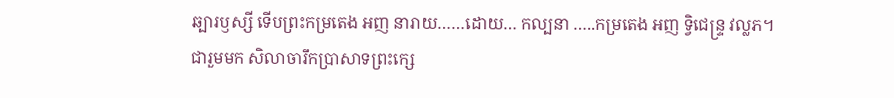ឆ្បារឫស្សី ទើបព្រះកម្រតេង អញ នារាយ……ដោយ… កល្បនា …..កម្រតេង អញ ទ្វិជេន្ទ្រ វល្លភ។
ជារួមមក សិលាចារឹកប្រាសាទព្រះក្សេ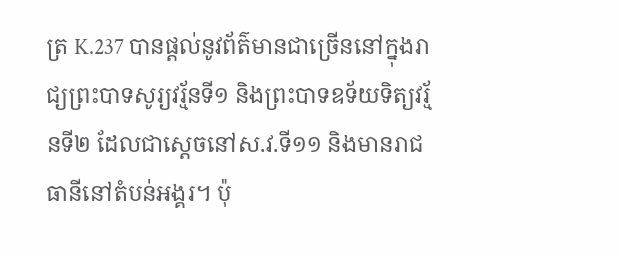ត្រ K.237 បានផ្តល់នូវព័ត៌មានជាច្រើននៅក្នុងរាជ្យព្រះបាទសូរ្យវរ្ម័នទី១ និងព្រះបាទឧទ័យទិត្យវរ្ម័នទី២ ដែលជាស្តេចនៅស.វ.ទី១១ និងមានរាជធានីនៅតំបន់អង្គរ។ ប៉ុ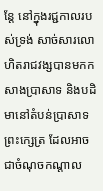ន្តែ នៅក្នុងរជ្ជកាលរបស់ទ្រង់ សាច់សារលោហិតរាជវង្សបានមកកសាងប្រាសាទ និងបដិមានៅតំបន់ប្រាសាទព្រះក្សេត្រ ដែលអាចជាចំណុចកណ្តាល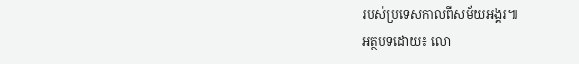របស់ប្រទេសកាលពីសម័យអង្គរ៕
អត្ថបទដោយ៖ លោ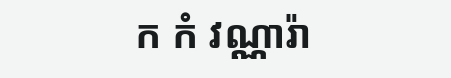ក កំ វណ្ណារ៉ា